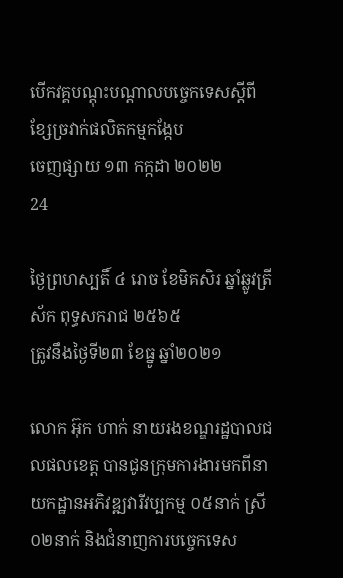បើកវគ្គបណ្តុះបណ្តាលបច្ចេកទេសស្តីពីខ្សែច្រវាក់ផលិតកម្មកង្កែប
ចេញផ្សាយ ១៣ កក្កដា ២០២២
24

ថ្ងៃព្រហស្បតិ៍ ៤ រោច ខែមិគសិរ ឆ្នាំឆ្លូវត្រីស័ក ពុទ្ធសករាជ ២៥៦៥
ត្រូវនឹងថ្ងៃទី២៣ ខែធ្នូ ឆ្នាំ២០២១

លោក អ៊ុក ហាក់ នាយរងខណ្ឌរដ្ឋបាលជលផលខេត្ត បានជូនក្រុមការងារមកពីនាយកដ្ឋានអភិវឌ្ឍវារីវប្បកម្ម ០៥នាក់ ស្រី ០២នាក់ និងជំនាញការបច្ចេកទេស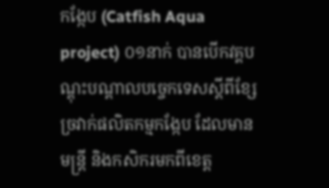កង្កែប (Catfish Aqua  project) ០១នាក់ បានបើកវគ្គបណ្តុះបណ្តាលបច្ចេកទេសស្តីពីខ្សែច្រវាក់ផលិតកម្មកង្កែប ដែលមានមន្ត្រី និងកសិករមកពីខេត្ត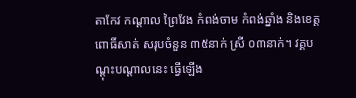តាកែវ កណ្ដាល ព្រៃវែង កំពង់ចាម កំពង់ឆ្នាំង និងខេត្តពោធិ៍សាត់ សរុបចំនួន ៣៥នាក់ ស្រី ០៣នាក់។ វគ្គបណ្ដុះបណ្ដាលនេះ ធ្វើឡើង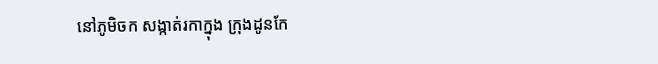នៅភូមិចក សង្កាត់រកាក្នុង ក្រុងដូនកែ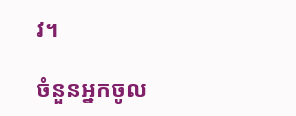វ។

ចំនួនអ្នកចូល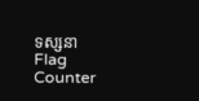ទស្សនា
Flag Counter